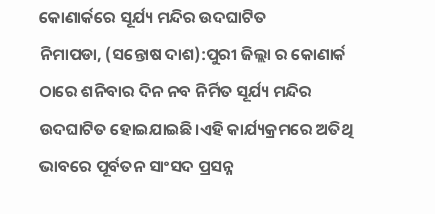କୋଣାର୍କରେ ସୂର୍ଯ୍ୟ ମନ୍ଦିର ଉଦଘାଟିତ
ନିମାପଡା, (ସନ୍ତୋଷ ଦାଶ):ପୁରୀ ଜିଲ୍ଲା ର କୋଣାର୍କ ଠାରେ ଶନିବାର ଦିନ ନବ ନିର୍ମିତ ସୂର୍ଯ୍ୟ ମନ୍ଦିର ଉଦଘାଟିତ ହୋଇଯାଇଛି।ଏହି କାର୍ଯ୍ୟକ୍ରମରେ ଅତିଥି ଭାବରେ ପୂର୍ବତନ ସାଂସଦ ପ୍ରସନ୍ନ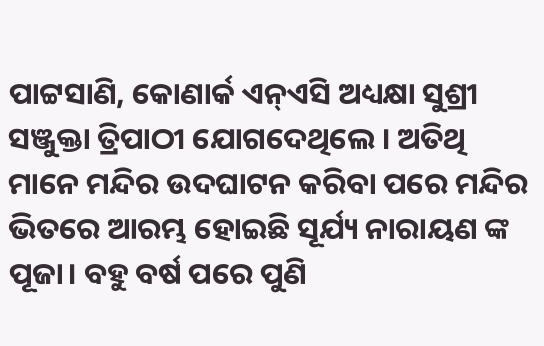ପାଟ୍ଟସାଣି, କୋଣାର୍କ ଏନ୍ଏସି ଅଧ୍ୟକ୍ଷା ସୁଶ୍ରୀ ସଞ୍ଜୁକ୍ତା ତ୍ରିପାଠୀ ଯୋଗଦେଥିଲେ । ଅତିଥି ମାନେ ମନ୍ଦିର ଉଦଘାଟନ କରିବା ପରେ ମନ୍ଦିର ଭିତରେ ଆରମ୍ଭ ହୋଇଛି ସୂର୍ଯ୍ୟ ନାରାୟଣ ଙ୍କ ପୂଜା। ବହୁ ବର୍ଷ ପରେ ପୁଣି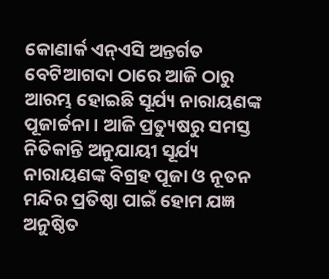କୋଣାର୍କ ଏନ୍ଏସି ଅନ୍ତର୍ଗତ ବେଟିଆଗଦା ଠାରେ ଆଜି ଠାରୁ ଆରମ୍ଭ ହୋଇଛି ସୂର୍ଯ୍ୟ ନାରାୟଣଙ୍କ ପୂଜାର୍ଚ୍ଚନା। ଆଜି ପ୍ରତ୍ୟୁଷରୁ ସମସ୍ତ ନିତିକାନ୍ତି ଅନୁଯାୟୀ ସୂର୍ଯ୍ୟ ନାରାୟଣଙ୍କ ବିଗ୍ରହ ପୂଜା ଓ ନୂତନ ମନ୍ଦିର ପ୍ରତିଷ୍ଠା ପାଇଁ ହୋମ ଯଜ୍ଞ ଅନୁଷ୍ଠିତ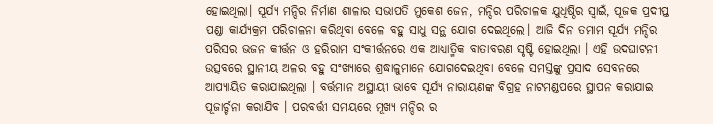ହୋଇଥିଲା। ସୂର୍ଯ୍ୟ ମନ୍ଦିର ନିର୍ମାଣ ଶାଳାର ସଭାପତି ମୁକେଶ ଜେନ, ମନ୍ଦିର ପରିଚାଳକ ଯୁଧିଷ୍ଠିର ସ୍ବାଇଁ, ପୂଜକ ପ୍ରଦୀପ୍ତ ପଣ୍ଡା କାର୍ଯ୍ୟକ୍ରମ ପରିଚାଳନା କରିଥିବା ବେଳେ ବହୁ ସାଧୁ ସନ୍ଥ ଯୋଗ ଦେଇଥିଲେ। ଆଜି ଦିନ ତମାମ ସୂର୍ଯ୍ୟ ମନ୍ଦିର ପରିସର ଭଜନ କୀର୍ତ୍ତନ ଓ ହରିରାମ ସଂକୀର୍ତ୍ତନରେ ଏକ ଆଧ୍ୟାତ୍ମିକ ବାତାବରଣ ସୃଷ୍ଟି ହୋଇଥିଲା । ଏହି ଉଦଘାଟନୀ ଉତ୍ସବରେ ସ୍ଥାନୀୟ ଅଳର ବହୁ ସଂଖ୍ୟାରେ ଶ୍ରଦ୍ଧାଳୁମାନେ ଯୋଗଦେଇଥିବା ବେଳେ ସମସ୍ତଙ୍କୁ ପ୍ରସାଦ ସେବନରେ ଆପ୍ୟାୟିତ କରାଯାଇଥିଲା । ବର୍ତ୍ତମାନ ଅସ୍ଥାୟୀ ଭାବେ ସୂର୍ଯ୍ୟ ନାରାୟଣଙ୍କ ବିଗ୍ରହ ନାଟମଣ୍ଡପରେ ସ୍ଥାପନ କରାଯାଇ ପୂଜାର୍ଚ୍ଚନା କରାଯିବ । ପରବର୍ତ୍ତୀ ସମୟରେ ମୂଖ୍ୟ ମନ୍ଦିର ର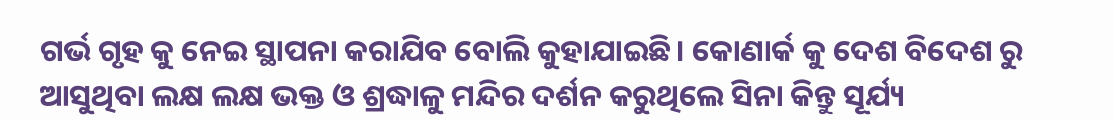ଗର୍ଭ ଗୃହ କୁ ନେଇ ସ୍ଥାପନା କରାଯିବ ବୋଲି କୁହାଯାଇଛି। କୋଣାର୍କ କୁ ଦେଶ ବିଦେଶ ରୁ ଆସୁଥିବା ଲକ୍ଷ ଲକ୍ଷ ଭକ୍ତ ଓ ଶ୍ରଦ୍ଧାଳୁ ମନ୍ଦିର ଦର୍ଶନ କରୁଥିଲେ ସିନା କିନ୍ତୁ ସୂର୍ଯ୍ୟ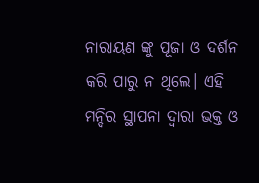ନାରାୟଣ ଙ୍କୁ ପୂଜା ଓ ଦର୍ଶନ କରି ପାରୁ ନ ଥିଲେ। ଏହି ମନ୍ଦିର ସ୍ଥାପନା ଦ୍ଵାରା ଭକ୍ତ ଓ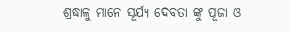ଶ୍ରଦ୍ଧାଳୁ ମାନେ ସୂର୍ଯ୍ୟ ଦେବତା ଙ୍କୁ ପୂଜା ଓ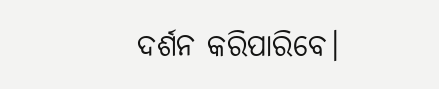ଦର୍ଶନ କରିପାରିବେ।